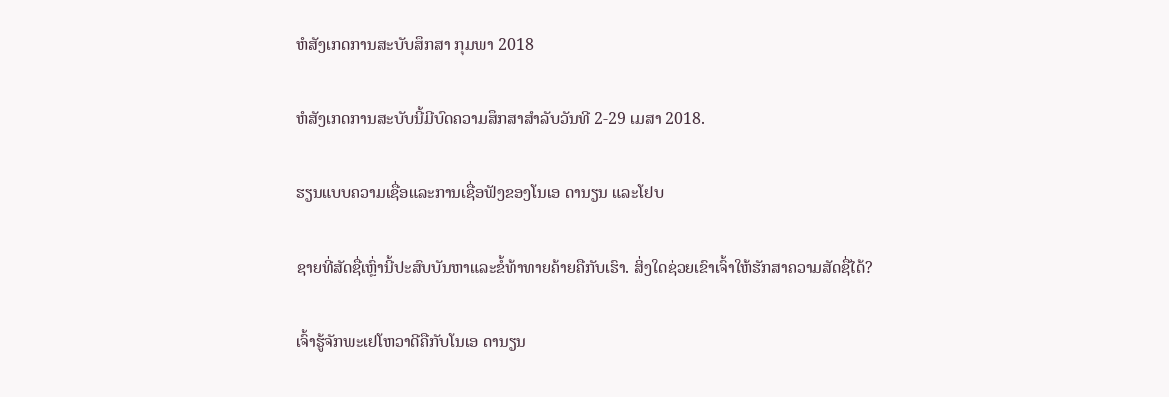ຫໍສັງເກດການສະບັບສຶກສາ ກຸມພາ 2018

ຫໍສັງເກດການສະບັບນີ້ມີບົດຄວາມສຶກສາສຳລັບວັນທີ 2-29 ເມສາ 2018.

ຮຽນແບບຄວາມເຊື່ອແລະການເຊື່ອຟັງຂອງໂນເອ ດານຽນ ແລະໂຢບ

ຊາຍທີ່ສັດຊື່ເຫຼົ່ານີ້ປະສົບບັນຫາແລະຂໍ້ທ້າທາຍຄ້າຍຄືກັບເຮົາ. ສິ່ງໃດຊ່ວຍເຂົາເຈົ້າໃຫ້ຮັກສາຄວາມສັດຊື່ໄດ້?

ເຈົ້າຮູ້ຈັກພະເຢໂຫວາດີຄືກັບໂນເອ ດານຽນ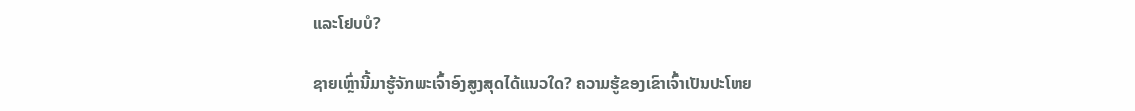ແລະໂຢບບໍ?

ຊາຍເຫຼົ່ານີ້ມາຮູ້ຈັກພະເຈົ້າອົງສູງສຸດໄດ້ແນວໃດ? ຄວາມຮູ້ຂອງເຂົາເຈົ້າເປັນປະໂຫຍ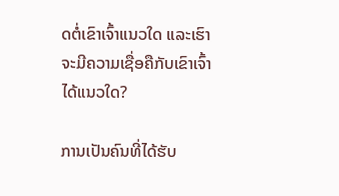ດຕໍ່ເຂົາເຈົ້າແນວໃດ ແລະເຮົາຈະມີຄວາມເຊື່ອຄືກັບເຂົາເຈົ້າໄດ້ແນວໃດ?

ການເປັນຄົນທີ່ໄດ້ຮັບ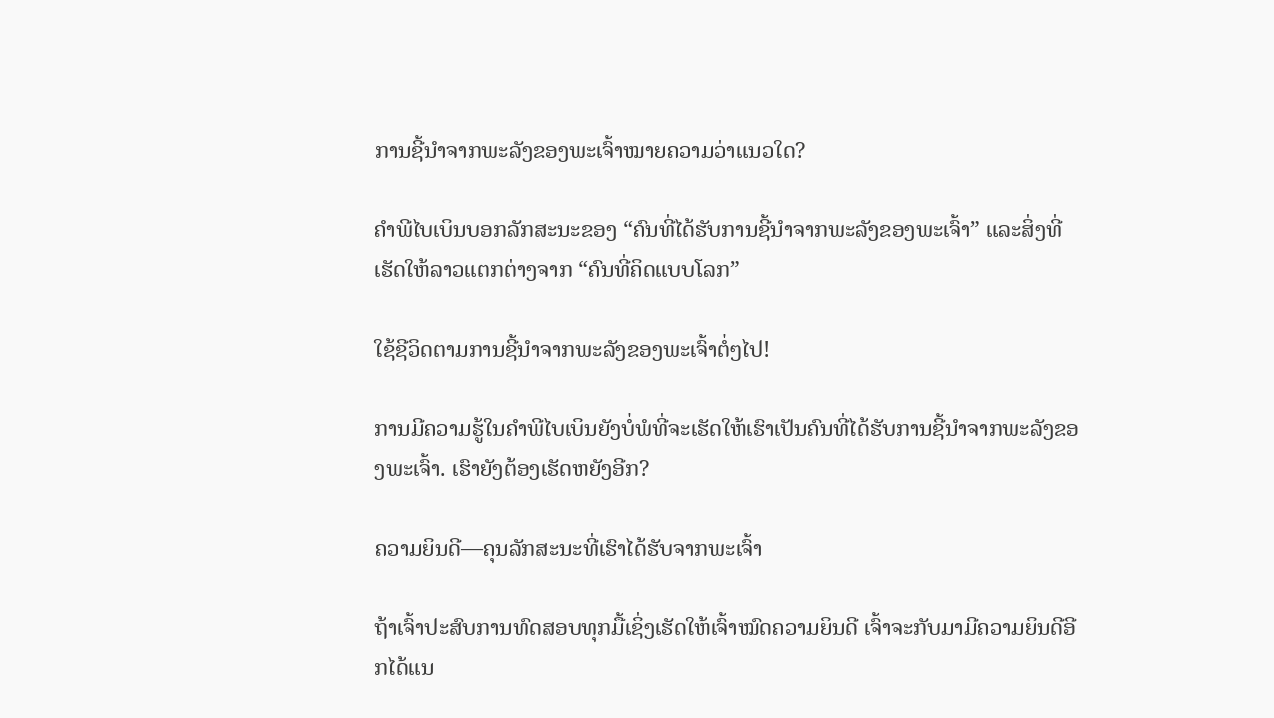ການຊີ້ນຳຈາກພະລັງຂອງພະເຈົ້າໝາຍຄວາມວ່າແນວໃດ?

ຄຳພີໄບເບິນບອກລັກສະນະຂອງ “ຄົນທີ່ໄດ້ຮັບການຊີ້ນຳຈາກພະລັງຂອງພະເຈົ້າ” ແລະສິ່ງທີ່ເຮັດໃຫ້ລາວແຕກຕ່າງຈາກ “ຄົນທີ່ຄິດແບບໂລກ”

ໃຊ້ຊີວິດຕາມການຊີ້ນຳຈາກພະລັງຂອງພະເຈົ້າຕໍ່ໆໄປ!

ການມີຄວາມຮູ້ໃນຄຳພີໄບເບິນຍັງບໍ່ພໍທີ່ຈະເຮັດໃຫ້ເຮົາເປັນຄົນທີ່ໄດ້ຮັບການຊີ້ນຳຈາກພະລັງຂອງພະເຈົ້າ. ເຮົາຍັງຕ້ອງເຮັດຫຍັງອີກ?

ຄວາມຍິນດີ—ຄຸນລັກສະນະທີ່ເຮົາໄດ້ຮັບຈາກພະເຈົ້າ

ຖ້າເຈົ້າປະສົບການທົດສອບທຸກມື້ເຊິ່ງເຮັດໃຫ້ເຈົ້າໝົດຄວາມຍິນດີ ເຈົ້າຈະກັບມາມີຄວາມຍິນດີອີກໄດ້ແນ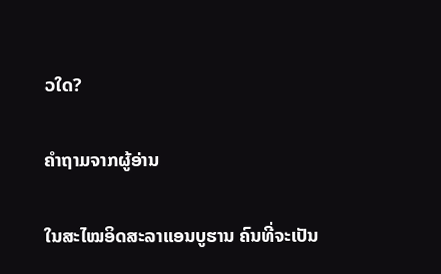ວໃດ?

ຄຳຖາມຈາກຜູ້ອ່ານ

ໃນສະໄໝອິດສະລາແອນບູຮານ ຄົນທີ່ຈະເປັນ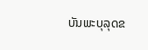ບັນພະບຸລຸດຂ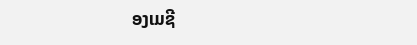ອງເມຊີ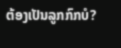ຕ້ອງເປັນລູກກົກບໍ?